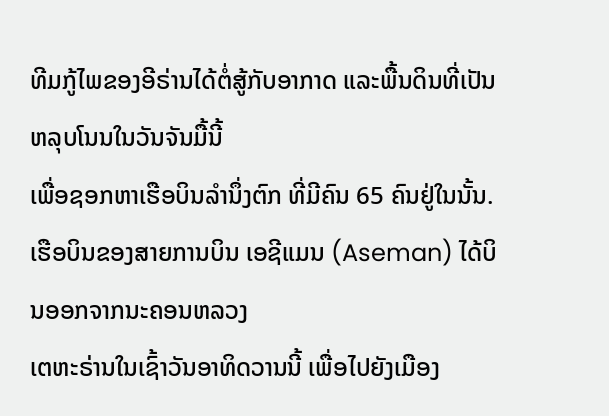ທີມກູ້ໄພຂອງອີຣ່ານໄດ້ຕໍ່ສູ້ກັບອາກາດ ແລະພື້ນດິນທີ່ເປັນຫລຸບໂນນໃນວັນຈັນມື້ນີ້
ເພື່ອຊອກຫາເຮືອບິນລໍານຶ່ງຕົກ ທີ່ມີຄົນ 65 ຄົນຢູ່ໃນນັ້ນ.
ເຮືອບິນຂອງສາຍການບິນ ເອຊີແມນ (Aseman) ໄດ້ບິນອອກຈາກນະຄອນຫລວງ
ເຕຫະຣ່ານໃນເຊົ້າວັນອາທິດວານນີ້ ເພື່ອໄປຍັງເມືອງ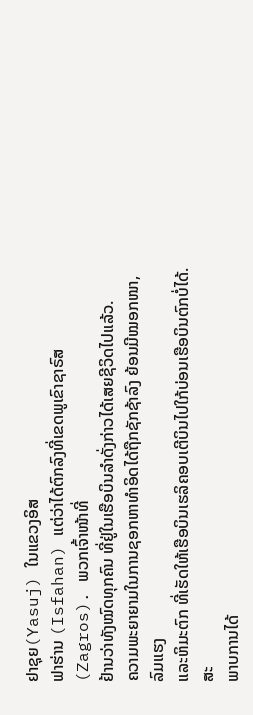ຢາຊຸຍ(Yasuj) ໃນແຂວງອິສ
ຟາຮ່ານ (Isfahan) ແຕ່ວ່າໄດ້ຕົກລົງທີ່ເຂດພູເຂົາຊາຣົສ (Zagros). ພວກເຈົ້າໜ້າທີ່
ຢ້ານວ່າທັງໝົດທຸກຄົນ ທີ່ຢູ່ໃນເຮືອບິນລໍາດັ່ງກ່າວໄດ້ເສຍຊີວິດໄປແລ້ວ.
ຄວາມພະຍາຍາມໃນການຊອກຫາທໍາອິດໄດ້ຖືກຊັກຊ້າລົງ ຍ້ອນມີໝອກໜາ, ລົມແຮງ
ແລະຫິມະຕົກ ທີ່ເຮັດໃຫ້ເຮືອບິນເຮລິຄອບເຕີບິນໄປໃກ້ບ່ອນເຮືອບິນຕົກບໍ່ໄດ້. ສະ
ພາບການໄດ້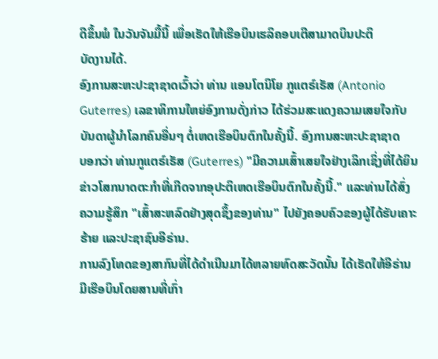ດີຂຶ້ນພໍ ໃນວັນຈັນມື້ນີ້ ເພື່ອເຮັດໃຫ້ເຮືອບິນເຮລິຄອບເຕີສາມາດບິນປະຕິ
ບັດງານໄດ້.
ອົງການສະຫະປະຊາຊາດເວົ້າວ່າ ທ່ານ ແອນໂຕນິໂຍ ກູແຕຣ໌ເຣັສ (Antonio
Guterres) ເລຂາທິການໃຫຍ່ອົງການດັ່ງກ່າວ ໄດ້ຮ່ວມສະແດງຄວາມເສຍໃຈກັບ
ບັນດາຜູ້ນໍາໂລກຄົນອື່ນໆ ຕໍ່ເຫດເຮືອບິນຕົກໃນຄັ້ງນີ້. ອົງການສະຫະປະຊາຊາດ
ບອກວ່າ ທ່ານກູແຕຣ໌ເຣັສ (Guterres) "ມີຄວາມເສົ້າເສຍໃຈຢ່າງເລິກເຊິ່ງທີ່ໄດ້ຍິນ
ຂ່າວໂສກນາດຕະກໍາທີ່ເກີດຈາກອຸປະຕິເຫດເຮືອບິນຕົກໃນຄັ້ງນີ້." ແລະທ່ານໄດ້ສົ່ງ
ຄວາມຮູ້ສຶກ "ເສົ້າສະຫລົດຢ່າງສຸດຊຶ້ງຂອງທ່ານ" ໄປຍັງຄອບຄົວຂອງຜູ້ໄດ້ຮັບເຄາະ
ຮ້າຍ ແລະປະຊາຊົນອີຣ່ານ.
ການລົງໂທດຂອງສາກົນທີ່ໄດ້ດໍາເນີນມາໄດ້ຫລາຍທົດສະວັດນັ້ນ ໄດ້ເຮັດໃຫ້ອີຣ່ານ
ມີເຮືອບິນໂດຍສານທີ່ເກົ່າ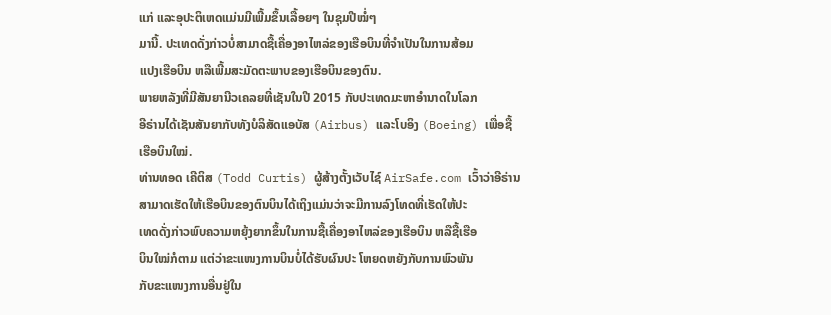ແກ່ ແລະອຸປະຕິເຫດແມ່ນມີເພີ້ມຂຶ້ນເລື້ອຍໆ ໃນຊຸມປີໝໍ່ໆ
ມານີ້. ປະເທດດັ່ງກ່າວບໍ່ສາມາດຊື້ເຄື່ອງອາໄຫລ່ຂອງເຮືອບິນທີ່ຈໍາເປັນໃນການສ້ອມ
ແປງເຮືອບິນ ຫລືເພີ້ມສະມັດຕະພາບຂອງເຮືອບິນຂອງຕົນ.
ພາຍຫລັງທີ່ມີສັນຍານີວເຄລຍທີ່ເຊັນໃນປີ 2015 ກັບປະເທດມະຫາອໍານາດໃນໂລກ
ອີຣ່ານໄດ້ເຊັນສັນຍາກັບທັງບໍລິສັດແອບັສ (Airbus) ແລະໂບອິງ (Boeing) ເພື່ອຊື້
ເຮືອບິນໃໝ່.
ທ່ານທອດ ເຄີຕິສ (Todd Curtis) ຜູ້ສ້າງຕັ້ງເວັບໄຊ໌ AirSafe.com ເວົ້າວ່າອີຣ່ານ
ສາມາດເຮັດໃຫ້ເຮືອບິນຂອງຕົນບິນໄດ້ເຖິງແມ່ນວ່າຈະມີການລົງໂທດທີ່ເຮັດໃຫ້ປະ
ເທດດັ່ງກ່າວພົບຄວາມຫຍຸ້ງຍາກຂຶ້ນໃນການຊື້ເຄື່ອງອາໄຫລ່ຂອງເຮືອບິນ ຫລືຊື້ເຮືອ
ບິນໃໝ່ກໍຕາມ ແຕ່ວ່າຂະແໜງການບິນບໍ່ໄດ້ຮັບຜົນປະ ໂຫຍດຫຍັງກັບການພົວພັນ
ກັບຂະແໜງການອື່ນຢູ່ໃນ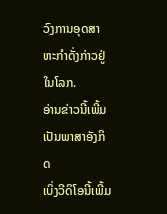ວົງການອຸດສາຫະກໍາດັ່ງກ່າວຢູ່ໃນໂລກ.
ອ່ານຂ່າວນີ້ເພີ້ມເປັນພາສາອັງກິດ
ເບິ່ງວີດິໂອນີ້ເພີ້ມ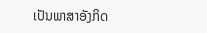ເປັນພາສາອັງກິດ